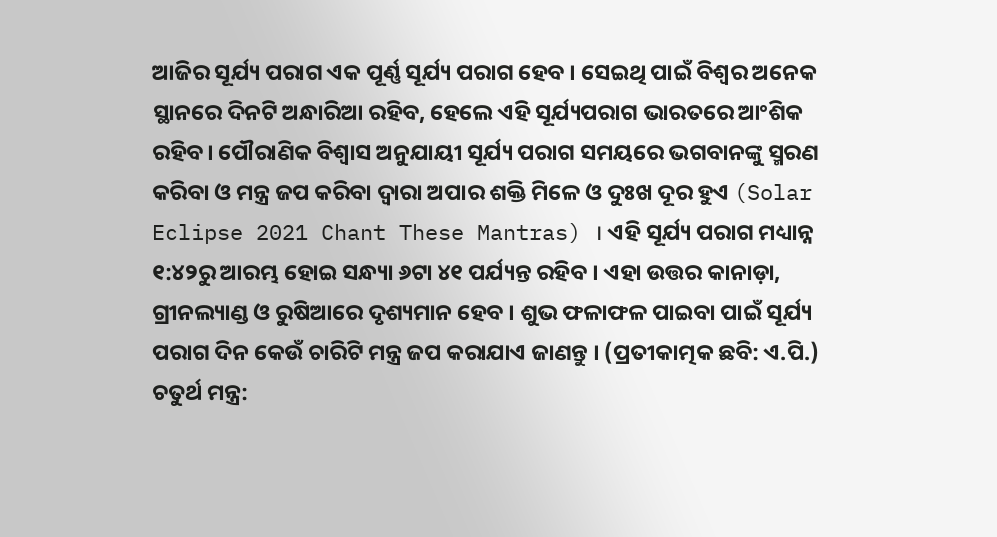ଆଜିର ସୂର୍ଯ୍ୟ ପରାଗ ଏକ ପୂର୍ଣ୍ଣ ସୂର୍ଯ୍ୟ ପରାଗ ହେବ । ସେଇଥି ପାଇଁ ବିଶ୍ୱର ଅନେକ ସ୍ଥାନରେ ଦିନଟି ଅନ୍ଧାରିଆ ରହିବ, ହେଲେ ଏହି ସୂର୍ଯ୍ୟପରାଗ ଭାରତରେ ଆଂଶିକ ରହିବ। ପୌରାଣିକ ବିଶ୍ୱାସ ଅନୁଯାୟୀ ସୂର୍ଯ୍ୟ ପରାଗ ସମୟରେ ଭଗବାନଙ୍କୁ ସ୍ମରଣ କରିବା ଓ ମନ୍ତ୍ର ଜପ କରିବା ଦ୍ୱାରା ଅପାର ଶକ୍ତି ମିଳେ ଓ ଦୁଃଖ ଦୂର ହୁଏ (Solar Eclipse 2021 Chant These Mantras) । ଏହି ସୂର୍ଯ୍ୟ ପରାଗ ମଧ୍ୟାନ୍ନ ୧:୪୨ରୁ ଆରମ୍ଭ ହୋଇ ସନ୍ଧ୍ୟା ୬ଟା ୪୧ ପର୍ଯ୍ୟନ୍ତ ରହିବ । ଏହା ଉତ୍ତର କାନାଡ଼ା, ଗ୍ରୀନଲ୍ୟାଣ୍ଡ ଓ ରୁଷିଆରେ ଦୃଶ୍ୟମାନ ହେବ । ଶୁଭ ଫଳାଫଳ ପାଇବା ପାଇଁ ସୂର୍ଯ୍ୟ ପରାଗ ଦିନ କେଉଁ ଚାରିଟି ମନ୍ତ୍ର ଜପ କରାଯାଏ ଜାଣନ୍ତୁ । (ପ୍ରତୀକାତ୍ମକ ଛବି: ଏ.ପି.)
ଚତୁର୍ଥ ମନ୍ତ୍ର: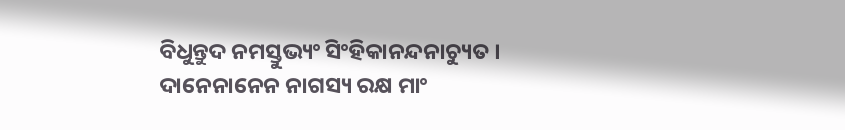ବିଧୁନ୍ତୁଦ ନମସ୍ତୁଭ୍ୟଂ ସିଂହିକାନନ୍ଦନାଚ୍ୟୁତ । ଦାନେନାନେନ ନାଗସ୍ୟ ରକ୍ଷ ମାଂ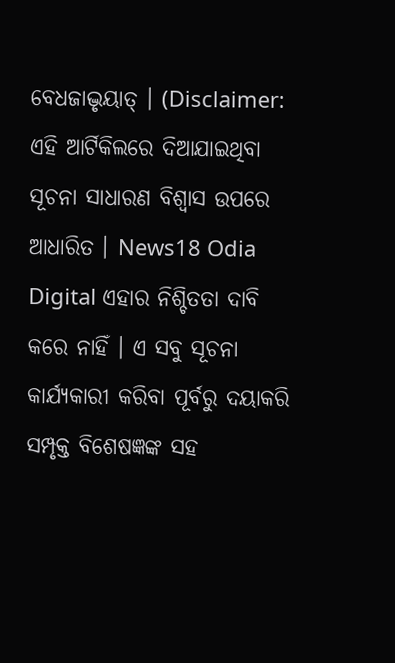ବେଧଜାଦ୍ଭୃୟାତ୍ । (Disclaimer: ଏହି ଆର୍ଟିକିଲରେ ଦିଆଯାଇଥିବା ସୂଚନା ସାଧାରଣ ବିଶ୍ୱାସ ଉପରେ ଆଧାରିତ । News18 Odia Digital ଏହାର ନିଶ୍ଚିତତା ଦାବି କରେ ନାହିଁ । ଏ ସବୁ ସୂଚନା କାର୍ଯ୍ୟକାରୀ କରିବା ପୂର୍ବରୁ ଦୟାକରି ସମ୍ପୃକ୍ତ ବିଶେଷଜ୍ଞଙ୍କ ସହ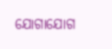ଯୋଗାଯୋଗ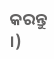କରନ୍ତୁ ।)